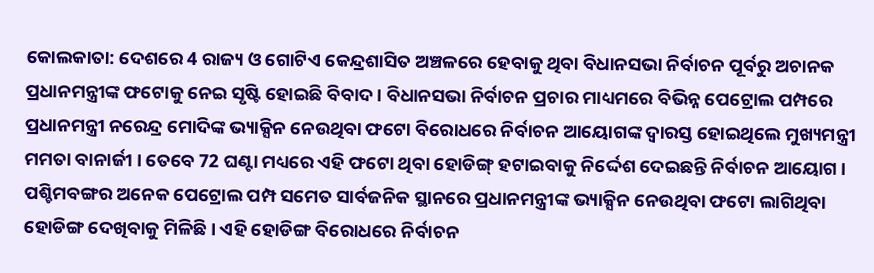କୋଲକାତା: ଦେଶରେ 4 ରାଜ୍ୟ ଓ ଗୋଟିଏ କେନ୍ଦ୍ରଶାସିତ ଅଞ୍ଚଳରେ ହେବାକୁ ଥିବା ବିଧାନସଭା ନିର୍ବାଚନ ପୂର୍ବରୁ ଅଚାନକ ପ୍ରଧାନମନ୍ତ୍ରୀଙ୍କ ଫଟୋକୁ ନେଇ ସୃଷ୍ଟି ହୋଇଛି ବିବାଦ । ବିଧାନସଭା ନିର୍ବାଚନ ପ୍ରଚାର ମାଧ୍ୟମରେ ବିଭିନ୍ନ ପେଟ୍ରୋଲ ପମ୍ପରେ ପ୍ରଧାନମନ୍ତ୍ରୀ ନରେନ୍ଦ୍ର ମୋଦିଙ୍କ ଭ୍ୟାକ୍ସିନ ନେଉଥିବା ଫଟୋ ବିରୋଧରେ ନିର୍ବାଚନ ଆୟୋଗଙ୍କ ଦ୍ବାରସ୍ତ ହୋଇଥିଲେ ମୁଖ୍ୟମନ୍ତ୍ରୀ ମମତା ବାନାର୍ଜୀ । ତେବେ 72 ଘଣ୍ଟା ମଧ୍ୟରେ ଏହି ଫଟୋ ଥିବା ହୋଡିଙ୍ଗ୍ ହଟାଇବାକୁ ନିର୍ଦ୍ଦେଶ ଦେଇଛନ୍ତି ନିର୍ବାଚନ ଆୟୋଗ ।
ପଶ୍ଚିମବଙ୍ଗର ଅନେକ ପେଟ୍ରୋଲ ପମ୍ପ ସମେତ ସାର୍ବଜନିକ ସ୍ଥାନରେ ପ୍ରଧାନମନ୍ତ୍ରୀଙ୍କ ଭ୍ୟାକ୍ସିନ ନେଉଥିବା ଫଟୋ ଲାଗିଥିବା ହୋଡିଙ୍ଗ ଦେଖିବାକୁ ମିଳିଛି । ଏହି ହୋଡିଙ୍ଗ ବିରୋଧରେ ନିର୍ବାଚନ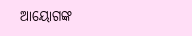ଆୟୋଗଙ୍କ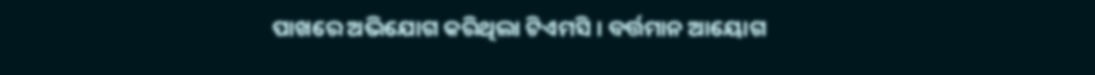ପାଖରେ ଅଭିଯୋଗ କରିଥିଲା ଟିଏମସି । ବର୍ତ୍ତମାନ ଆୟୋଗ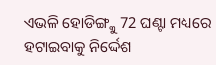ଏଭଳି ହୋଡିଙ୍ଗ୍କୁ 72 ଘଣ୍ଟା ମଧ୍ୟରେ ହଟାଇବାକୁ ନିର୍ଦ୍ଦେଶ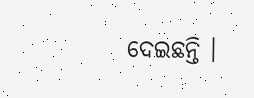ଦେଇଛନ୍ତି ।